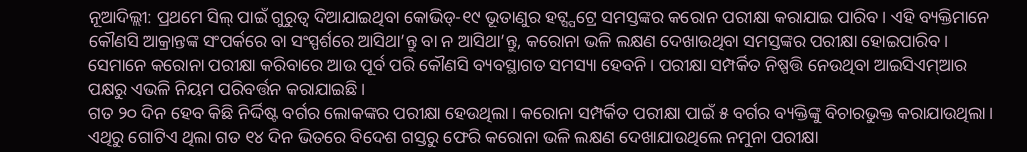ନୂଆଦିଲ୍ଲୀ: ପ୍ରଥମେ ସିଲ୍ ପାଇଁ ଗୁରୁତ୍ୱ ଦିଆଯାଇଥିବା କୋଭିଡ୍-୧୯ ଭୂତାଣୁର ହଟ୍ସ୍ପଟ୍ରେ ସମସ୍ତଙ୍କର କରୋନ ପରୀକ୍ଷା କରାଯାଇ ପାରିବ। ଏହି ବ୍ୟକ୍ତିମାନେ କୌଣସି ଆକ୍ରାନ୍ତଙ୍କ ସଂପର୍କରେ ବା ସଂସ୍ପର୍ଶରେ ଆସିଥା’ନ୍ତୁ ବା ନ ଆସିଥା’ନ୍ତୁ, କରୋନା ଭଳି ଲକ୍ଷଣ ଦେଖାଉଥିବା ସମସ୍ତଙ୍କର ପରୀକ୍ଷା ହୋଇପାରିବ। ସେମାନେ କରୋନା ପରୀକ୍ଷା କରିବାରେ ଆଉ ପୂର୍ବ ପରି କୌଣସି ବ୍ୟବସ୍ଥାଗତ ସମସ୍ୟା ହେବନି। ପରୀକ୍ଷା ସମ୍ପର୍କିତ ନିଷ୍ପତ୍ତି ନେଉଥିବା ଆଇସିଏମ୍ଆର ପକ୍ଷରୁ ଏଭଳି ନିୟମ ପରିବର୍ତ୍ତନ କରାଯାଇଛି।
ଗତ ୨୦ ଦିନ ହେବ କିଛି ନିର୍ଦ୍ଦିଷ୍ଟ ବର୍ଗର ଲୋକଙ୍କର ପରୀକ୍ଷା ହେଉଥିଲା। କରୋନା ସମ୍ପର୍କିତ ପରୀକ୍ଷା ପାଇଁ ୫ ବର୍ଗର ବ୍ୟକ୍ତିଙ୍କୁ ବିଚାରଭୁକ୍ତ କରାଯାଉଥିଲା।
ଏଥିରୁ ଗୋଟିଏ ଥିଲା ଗତ ୧୪ ଦିନ ଭିତରେ ବିଦେଶ ଗସ୍ତରୁ ଫେରି କରୋନା ଭଳି ଲକ୍ଷଣ ଦେଖାଯାଉଥିଲେ ନମୁନା ପରୀକ୍ଷା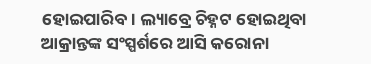ହୋଇପାରିବ। ଲ୍ୟାବ୍ରେ ଚିହ୍ନଟ ହୋଇଥିବା ଆକ୍ରାନ୍ତଙ୍କ ସଂସ୍ପର୍ଶରେ ଆସି କରୋନା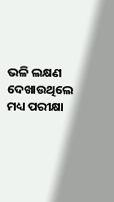ଭଳି ଲକ୍ଷଣ ଦେଖାଉଥିଲେ ମଧ୍ୟ ପରୀକ୍ଷା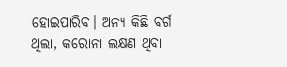ହୋଇପାରିବ। ଅନ୍ୟ କିଛି ବର୍ଗ ଥିଲା, କରୋନା ଲକ୍ଷଣ ଥିବା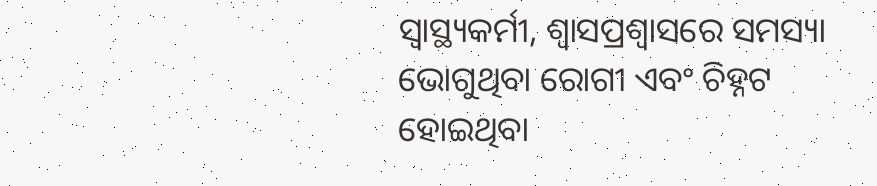ସ୍ୱାସ୍ଥ୍ୟକର୍ମୀ, ଶ୍ୱାସପ୍ରଶ୍ୱାସରେ ସମସ୍ୟା ଭୋଗୁଥିବା ରୋଗୀ ଏବଂ ଚିହ୍ନଟ ହୋଇଥିବା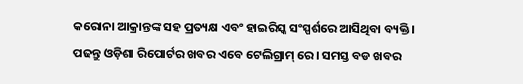କରୋନା ଆକ୍ରାନ୍ତଙ୍କ ସହ ପ୍ରତ୍ୟକ୍ଷ ଏବଂ ହାଇରିସ୍କ ସଂସ୍ପର୍ଶରେ ଆସିଥିବା ବ୍ୟକ୍ତି।
ପଢନ୍ତୁ ଓଡ଼ିଶା ରିପୋର୍ଟର ଖବର ଏବେ ଟେଲିଗ୍ରାମ୍ ରେ। ସମସ୍ତ ବଡ ଖବର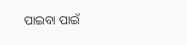ପାଇବା ପାଇଁ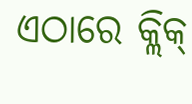ଏଠାରେ କ୍ଲିକ୍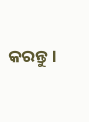କରନ୍ତୁ।